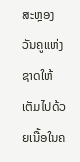ສະຫຼອງວັນຄູແຫ່ງຊາດໃຫ້ເຕັມໄປດ້ວຍເນື້ອໃນຄ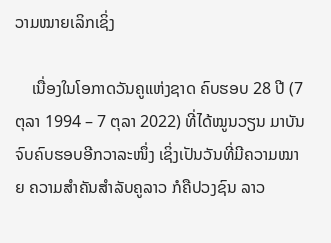ວາມໝາຍເລິກເຊິ່ງ

    ເນື່ອງໃນໂອກາດວັນຄູແຫ່ງຊາດ ຄົບຮອບ 28 ປີ (7 ຕຸລາ 1994 – 7 ຕຸລາ 2022) ທີ່ໄດ້ໝູນວຽນ ມາບັນຈົບຄົບຮອບອີກວາລະໜຶ່ງ ເຊິ່ງເປັນວັນທີ່ມີຄວາມໝາຍ ຄວາມສຳຄັນສຳລັບຄູລາວ ກໍຄືປວງຊົນ ລາວ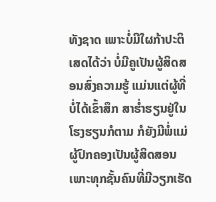ທັງຊາດ ເພາະບໍ່ມີໃຜກ້າປະຕິເສດໄດ້ວ່າ ບໍ່ມີຄູເປັນຜູ້ສິດສອນສົ່ງຄວາມຮູ້ ແມ່ນແຕ່ຜູ້ທີ່ບໍ່ໄດ້ເຂົ້າສຶກ ສາຮ່ຳຮຽນຢູ່ໃນໂຮງຮຽນກໍຕາມ ກໍຍັງມີພໍ່ແມ່ຜູ້ປົກຄອງເປັນຜູ້ສິດສອນ ເພາະທຸກຊັ້ນຄົນທີ່ມີວຽກເຮັດ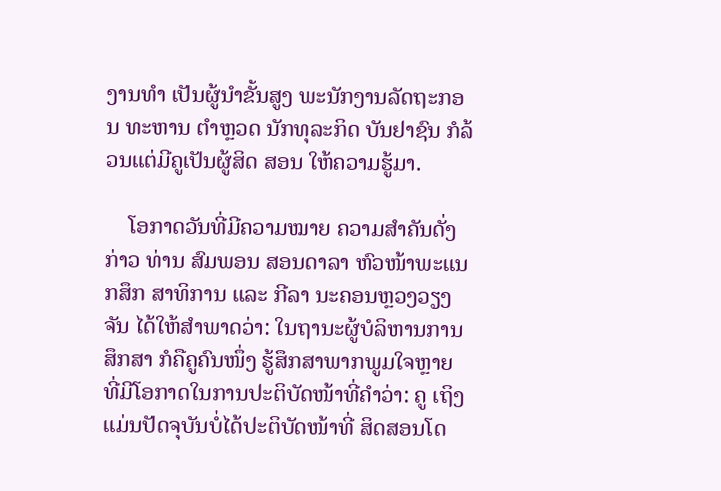ງານທຳ ເປັນຜູ້ນຳຂັ້ນສູງ ພະນັກງານລັດຖະກອນ ທະຫານ ຕຳຫຼວດ ນັກທຸລະກິດ ບັນຢາຊົນ ກໍລ້ວນແຕ່ມີຄູເປັນຜູ້ສິດ ສອນ ໃຫ້ຄວາມຮູ້ມາ.

    ໂອກາດວັນທີ່ມີຄວາມໝາຍ ຄວາມສຳຄັນດັ່ງກ່າວ ທ່ານ ສົມພອນ ສອນດາລາ ຫົວໜ້າພະແນກສຶກ ສາທິການ ແລະ ກີລາ ນະຄອນຫຼວງວຽງຈັນ ໄດ້ໃຫ້ສຳພາດວ່າ: ໃນຖານະຜູ້ບໍລິຫານການສຶກສາ ກໍຄືຄູຄົນໜຶ່ງ ຮູ້ສຶກສາພາກພູມໃຈຫຼາຍ ທີ່ມີໂອກາດໃນການປະຕິບັດໜ້າທີ່ຄຳວ່າ: ຄູ ເຖິງແມ່ນປັດຈຸບັນບໍ່ໄດ້ປະຕິບັດໜ້າທີ່ ສິດສອນໂດ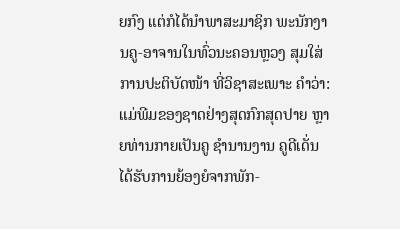ຍກົງ ແຕ່ກໍໄດ້ນຳພາສະມາຊິກ ພະນັກງານຄູ-ອາຈານໃນທົ່ວນະຄອນຫຼວງ ສຸມໃສ່ການປະຕິບັດໜ້າ ທີ່ວິຊາສະເພາະ ຄຳວ່າ: ແມ່ພີມຂອງຊາດຢ່າງສຸດກົກສຸດປາຍ ຫຼາຍທ່ານກາຍເປັນຄູ ຊໍານານງານ ຄູດີເດັ່ນ ໄດ້ຮັບການຍ້ອງຍໍຈາກພັກ-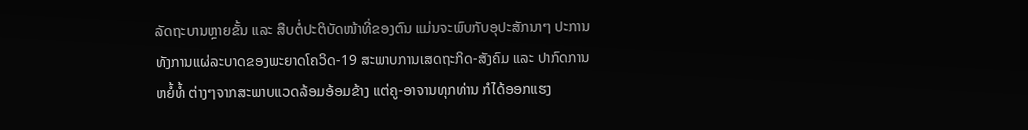ລັດຖະບານຫຼາຍຂັ້ນ ແລະ ສືບຕໍ່ປະຕິບັດໜ້າທີ່ຂອງຕົນ ແມ່ນຈະພົບກັບອຸປະສັກນາໆ ປະການ ທັງການແຜ່ລະບາດຂອງພະຍາດໂຄວິດ-19 ສະພາບການເສດຖະກິດ-ສັງຄົມ ແລະ ປາກົດການຫຍໍ້ທໍ້ ຕ່າງໆຈາກສະພາບແວດລ້ອມອ້ອມຂ້າງ ແຕ່ຄູ-ອາຈານທຸກທ່ານ ກໍໄດ້ອອກແຮງ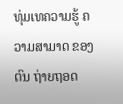ທຸ່ມເທຄວາມຮູ້ ຄວາມສາມາດ ຂອງຕົນ ຖ່າຍຖອດ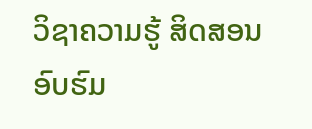ວິຊາຄວາມຮູ້ ສິດສອນ ອົບຮົມ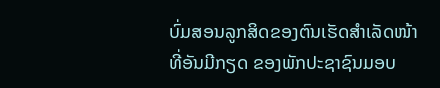ບົ່ມສອນລູກສິດຂອງຕົນເຮັດສຳເລັດໜ້າທີ່ອັນມີກຽດ ຂອງພັກປະຊາຊົນມອບ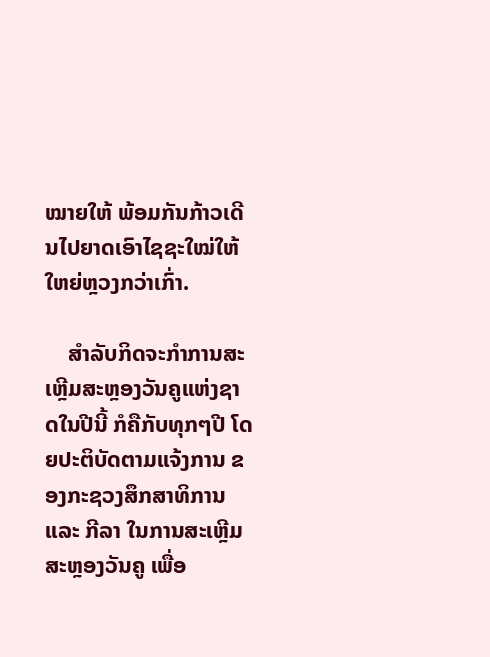ໝາຍໃຫ້ ພ້ອມກັນກ້າວເດີນໄປຍາດເອົາໄຊຊະໃໝ່ໃຫ້ໃຫຍ່ຫຼວງກວ່າເກົ່າ.

    ສຳລັບກິດຈະກຳການສະເຫຼີມສະຫຼອງວັນຄູແຫ່ງຊາດໃນປີນີ້ ກໍຄືກັບທຸກໆປີ ໂດຍປະຕິບັດຕາມແຈ້ງການ ຂອງກະຊວງສຶກສາທິການ ແລະ ກີລາ ໃນການສະເຫຼີມສະຫຼອງວັນຄູ ເພື່ອ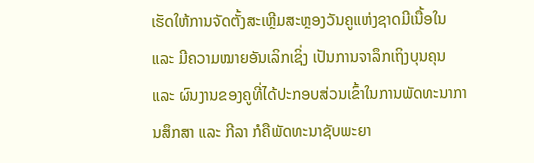ເຮັດໃຫ້ການຈັດຕັ້ງສະເຫຼີມສະຫຼອງວັນຄູແຫ່ງຊາດມີເນື້ອໃນ ແລະ ມີຄວາມໝາຍອັນເລິກເຊິ່ງ ເປັນການຈາລຶກເຖິງບຸນຄຸນ ແລະ ຜົນງານຂອງຄູທີ່ໄດ້ປະກອບສ່ວນເຂົ້າໃນການພັດທະນາການສຶກສາ ແລະ ກີລາ ກໍຄືພັດທະນາຊັບພະຍາ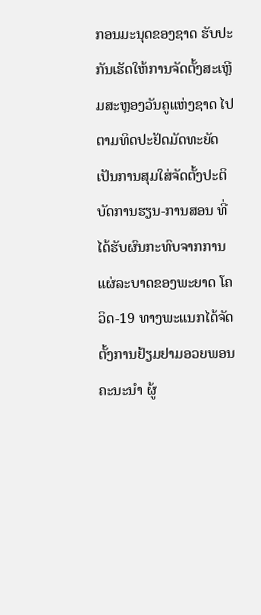ກອນມະນຸດຂອງຊາດ ຮັບປະກັນເຮັດໃຫ້ການຈັດຕັ້ງສະເຫຼີມສະຫຼອງວັນຄູແຫ່ງຊາດ ໄປຕາມທິດປະຢັດມັດທະຍັດ ເປັນການສຸມໃສ່ຈັດຕັ້ງປະຕິບັດການຮຽນ-ການສອນ ທີ່ໄດ້ຮັບຜົນກະທົບຈາກການແຜ່ລະບາດຂອງພະຍາດ ໂຄວິດ-19 ທາງພະແນກໄດ້ຈັດຕັ້ງການຢ້ຽມຢາມອວຍພອນຄະນະນຳ ຜູ້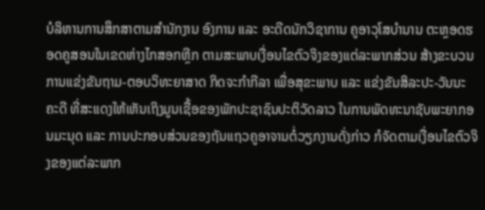ບໍລິຫານການສຶກສາຕາມສຳນັກງານ ອົງການ ແລະ ອະດີດນັກວິຊາການ ຄູອາວຸໂສບໍານານ ຕະຫຼອດຮອດຄູສອນໃນເຂດຫ່າງໄກສອກຫຼີກ ຕາມສະພາບເງື່ອນໄຂຕົວຈິງຂອງແຕ່ລະພາກສ່ວນ ສ້າງຂະບວນການແຂ່ງຂັນຖາມ-ຕອບວິທະຍາສາດ ກິດຈະກໍາກີລາ ເພື່ອສຸຂະພາບ ແລະ ແຂ່ງຂັນສິລະປະ-ວັນນະຄະດີ ທີ່ສະແດງໃຫ້ເຫັນເຖິງມູນເຊື້ອຂອງພັກປະຊາຊົນປະຕິວັດລາວ ໃນການພັດທະນາຊັບພະຍາກອນມະນຸດ ແລະ ການປະກອບສ່ວນຂອງຖັນແຖວຄູອາຈານຕໍ່ວຽກງານດັ່ງກ່າວ ກໍຈັດຕາມເງື່ອນໄຂຕົວຈິງຂອງແຕ່ລະພາກ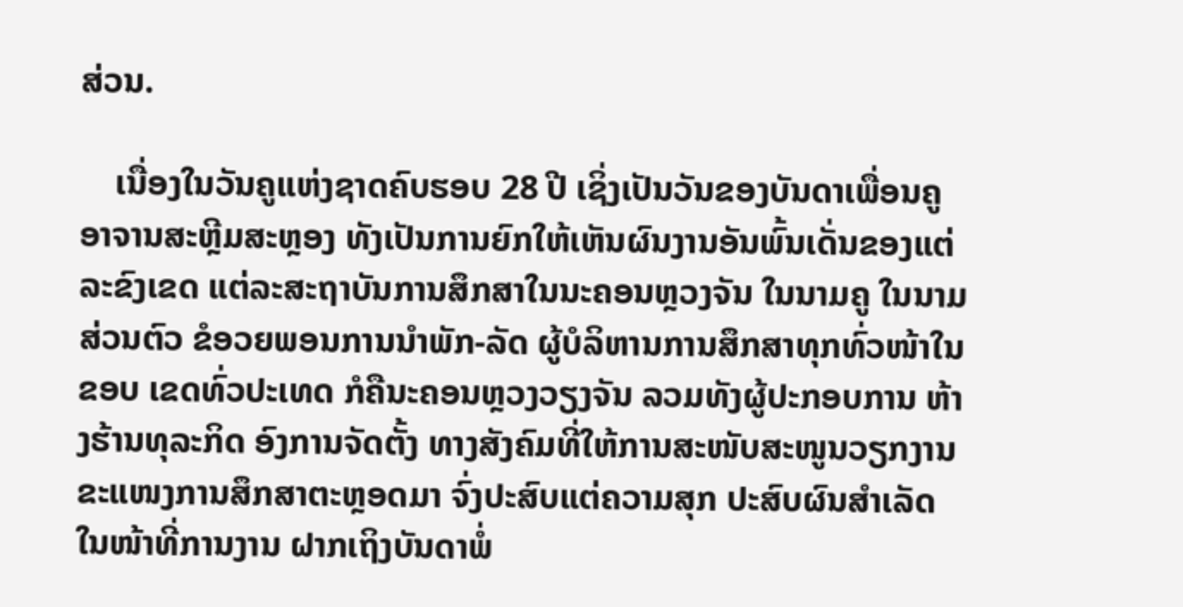ສ່ວນ.

    ເນື່ອງໃນວັນຄູແຫ່ງຊາດຄົບຮອບ 28 ປີ ເຊິ່ງເປັນວັນຂອງບັນດາເພື່ອນຄູອາຈານສະຫຼີມສະຫຼອງ ທັງເປັນການຍົກໃຫ້ເຫັນຜົນງານອັນພົ້ນເດັ່ນຂອງແຕ່ລະຂົງເຂດ ແຕ່ລະສະຖາບັນການສຶກສາໃນນະຄອນຫຼວງຈັນ ໃນນາມຄູ ໃນນາມສ່ວນຕົວ ຂໍອວຍພອນການນຳພັກ-ລັດ ຜູ້ບໍລິຫານການສຶກສາທຸກທົ່ວໜ້າໃນຂອບ ເຂດທົ່ວປະເທດ ກໍຄືນະຄອນຫຼວງວຽງຈັນ ລວມທັງຜູ້ປະກອບການ ຫ້າງຮ້ານທຸລະກິດ ອົງການຈັດຕັ້ງ ທາງສັງຄົມທີ່ໃຫ້ການສະໜັບສະໜູນວຽກງານຂະແໜງການສຶກສາຕະຫຼອດມາ ຈົ່ງປະສົບແຕ່ຄວາມສຸກ ປະສົບຜົນສຳເລັດໃນໜ້າທີ່ການງານ ຝາກເຖິງບັນດາພໍ່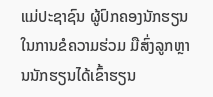ແມ່ປະຊາຊົນ ຜູ້ປົກຄອງນັກຮຽນ ໃນການຂໍຄວາມຮ່ວມ ມືສົ່ງລູກຫຼານນັກຮຽນໄດ້ເຂົ້າຮຽນ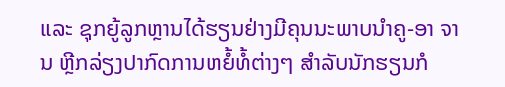ແລະ ຊຸກຍູ້ລູກຫຼານໄດ້ຮຽນຢ່າງມີຄຸນນະພາບນໍາຄູ-ອາ ຈານ ຫຼີກລ່ຽງປາກົດການຫຍໍ້ທໍ້ຕ່າງໆ ສໍາລັບນັກຮຽນກໍ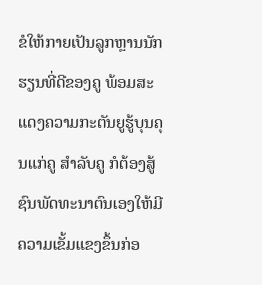ຂໍໃຫ້ກາຍເປັນລູກຫຼານນັກຮຽນທີ່ດີຂອງຄູ ພ້ອມສະແດງຄວາມກະຕັນຍູຮູ້ບຸນຄຸນແກ່ຄູ ສໍາລັບຄູ ກໍຕ້ອງສູ້ຊົນພັດທະນາຕົນເອງໃຫ້ມີຄວາມເຂັ້ມແຂງຂຶ້ນກ່ອ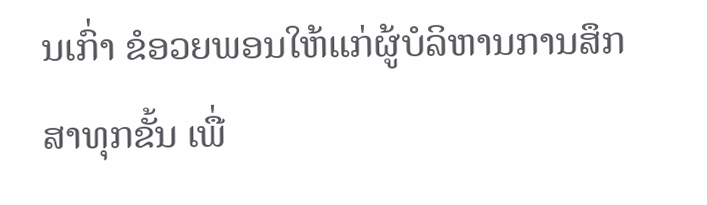ນເກົ່າ ຂໍອວຍພອນໃຫ້ແກ່ຜູ້ບໍລິຫານການສຶກສາທຸກຂັ້ນ ເພື່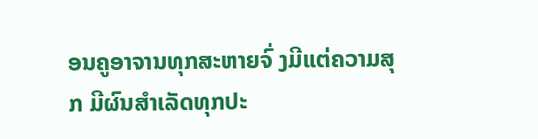ອນຄູອາຈານທຸກສະຫາຍຈົ່ ງມີແຕ່ຄວາມສຸກ ມີຜົນສໍາເລັດທຸກປະ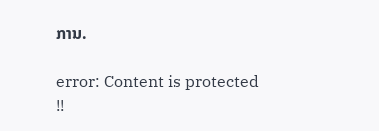ການ.

error: Content is protected !!